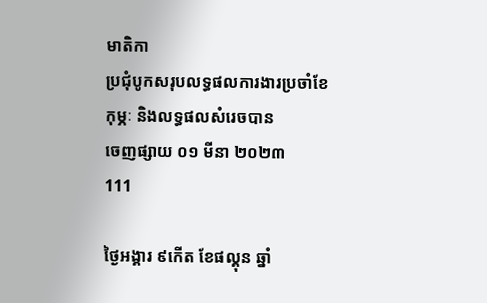មាតិកា
ប្រជុំបូកសរុបលទ្ធផលការងារប្រចាំខែ កុម្ភៈ និងលទ្ធផលសំរេចបាន
ចេញផ្សាយ ០១ មីនា ២០២៣
111

ថ្ងៃអង្គារ ៩កើត ខែផល្គុន ឆ្នាំ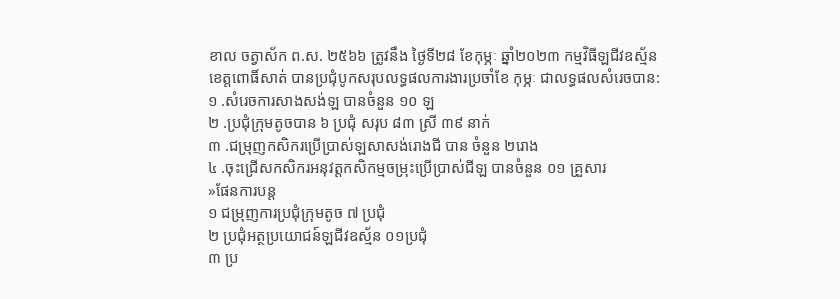ខាល ចត្វាស័ក ព.ស. ២៥៦៦ ត្រូវនឹង ថ្ងៃទី២៨ ខែកុម្ភៈ ឆ្នាំ២០២៣ កម្មវិធីឡជីវឧស្ម័នខេត្តពោធិ៍សាត់ បានប្រជុំបូកសរុបលទ្ធផលការងារប្រចាំខែ កុម្ភៈ ជាលទ្ធផលសំរេចបាន:
១ .សំរេចការសាងសង់ឡ បានចំនួន ១០ ឡ
២ .ប្រជុំក្រុមតូចបាន ៦ ប្រជុំ សរុប ៨៣ ស្រី ៣៩ នាក់
៣ .ជម្រុញកសិករប្រើប្រាស់ឡសាសង់រោងជី បាន ចំនួន ២រោង
៤ .ចុះជ្រើសកសិករអនុវត្តកសិកម្មចម្រុះប្រើប្រាស់ជីឡ បានចំនួន ០១ គ្រួសារ
»ផែនការបន្ត
១ ជម្រុញការប្រជុំក្រុមតូច ៧ ប្រជុំ
២ ប្រជុំអត្ថប្រយោជន៍ឡជីវឧស្ម័ន ០១ប្រជុំ
៣ ប្រ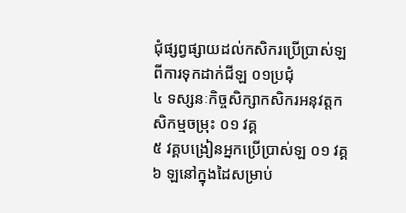ជុំផ្សព្វផ្សាយដល់កសិករប្រើប្រាស់ឡ ពីការទុកដាក់ជីឡ ០១ប្រជុំ
៤ ទស្សនៈកិច្ចសិក្សាកសិករអនុវត្តកសិកម្មចម្រុះ ០១ វគ្គ
៥ វគ្គបង្រៀនអ្នកប្រើប្រាស់ឡ ០១ វគ្គ
៦ ឡនៅក្នុងដៃសម្រាប់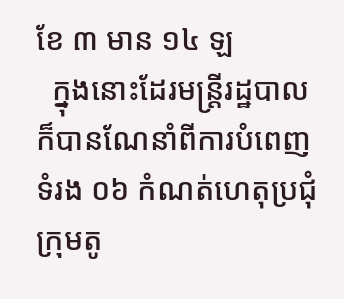ខែ ៣ មាន ១៤ ឡ
  ក្នុងនោះដែរមន្ត្រីរដ្ឋបាល ក៏បានណែនាំពីការបំពេញទំរង ០៦ កំណត់ហេតុប្រជុំក្រុមតូ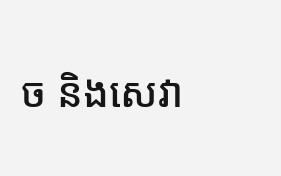ច និងសេវា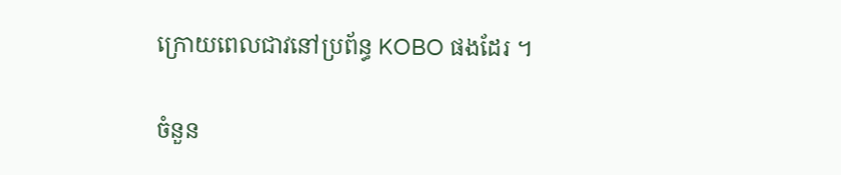ក្រោយពេលជាវនៅប្រព័ន្ធ KOBO ផងដែរ ។

ចំនួន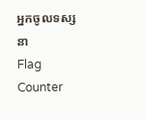អ្នកចូលទស្សនា
Flag Counter